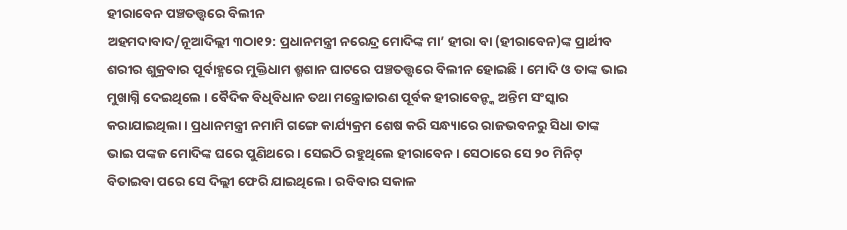ହୀରାବେନ ପଞ୍ଚତତ୍ତ୍ୱରେ ବିଲୀନ
ଅହମଦାବାଦ/ନୂଆଦିଲ୍ଲୀ ୩ଠା୧୨: ପ୍ରଧାନମନ୍ତ୍ରୀ ନରେନ୍ଦ୍ର ମୋଦିଙ୍କ ମା’ ହୀରା ବା (ହୀରାବେନ)ଙ୍କ ପ୍ରାର୍ଥୀବ ଶରୀର ଶୁକ୍ରବାର ପୂର୍ବାହ୍ଣରେ ମୁକ୍ତିଧାମ ଶ୍ମଶାନ ଘାଟରେ ପଞ୍ଚତତ୍ତ୍ୱରେ ବିଲୀନ ହୋଇଛି । ମୋଦି ଓ ତାଙ୍କ ଭାଇ ମୁଖାଗ୍ନି ଦେଇଥିଲେ । ବୈଦିକ ବିଧିବିଧାନ ତଥା ମନ୍ତ୍ରୋଚ୍ଚାରଣ ପୂର୍ବକ ହୀରାବେନ୍ଙ୍କ ଅନ୍ତିମ ସଂସ୍କାର କରାଯାଇଥିଲା । ପ୍ରଧାନମନ୍ତ୍ରୀ ନମାମି ଗଙ୍ଗେ କାର୍ଯ୍ୟକ୍ରମ ଶେଷ କରି ସନ୍ଧ୍ୟାରେ ରାଜଭବନରୁ ସିଧା ତାଙ୍କ ଭାଇ ପଙ୍କଜ ମୋଦିଙ୍କ ଘରେ ପୁଣିଥରେ । ସେଇଠି ରହୁଥିଲେ ହୀରାବେନ । ସେଠାରେ ସେ ୨୦ ମିନିଟ୍ ବିତାଇବା ପରେ ସେ ଦିଲ୍ଲୀ ଫେରି ଯାଇଥିଲେ । ରବିବାର ସକାଳ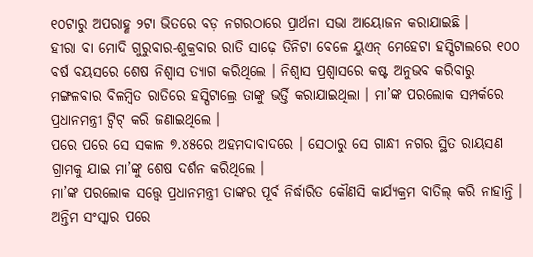୧୦ଟାରୁ ଅପରାହ୍ଣ ୨ଟା ଭିତରେ ବଡ଼ ନଗରଠାରେ ପ୍ରାର୍ଥନା ସଭା ଆୟୋଜନ କରାଯାଇଛି ।
ହୀରା ବା ମୋଦି ଗୁରୁବାର-ଶୁକ୍ରବାର ରାତି ସାଢ଼େ ତିନିଟା ବେଳେ ୟୁଏନ୍ ମେହେଟା ହସ୍ପିଟାଲରେ ୧୦୦ ବର୍ଷ ବୟସରେ ଶେଷ ନିଶ୍ୱାସ ତ୍ୟାଗ କରିଥିଲେ । ନିଶ୍ୱାସ ପ୍ରଶ୍ୱାସରେ କଷ୍ଟ ଅନୁଭବ କରିବାରୁ ମଙ୍ଗଳବାର ବିଳମ୍ବିତ ରାତିରେ ହସ୍ପିଟାଲ୍ରେ ତାଙ୍କୁ ଭର୍ତ୍ତି କରାଯାଇଥିଲା । ମା’ଙ୍କ ପରଲୋକ ସମ୍ପର୍କରେ ପ୍ରଧାନମନ୍ତ୍ରୀ ଟ୍ୱିଟ୍ କରି ଜଣାଇଥିଲେ ।
ପରେ ପରେ ସେ ସକାଳ ୭.୪୫ରେ ଅହମଦାବାଦରେ । ସେଠାରୁ ସେ ଗାନ୍ଧୀ ନଗର ସ୍ଥିତ ରାୟସଣ ଗ୍ରାମକୁ ଯାଇ ମା’ଙ୍କୁ ଶେଷ ଦର୍ଶନ କରିଥିଲେ ।
ମା’ଙ୍କ ପରଲୋକ ସତ୍ତ୍ୱେ ପ୍ରଧାନମନ୍ତ୍ରୀ ତାଙ୍କର ପୂର୍ବ ନିର୍ଦ୍ଧାରିତ କୌଣସି କାର୍ଯ୍ୟକ୍ରମ ବାତିଲ୍ କରି ନାହାନ୍ତି । ଅନ୍ତିମ ସଂସ୍କାର ପରେ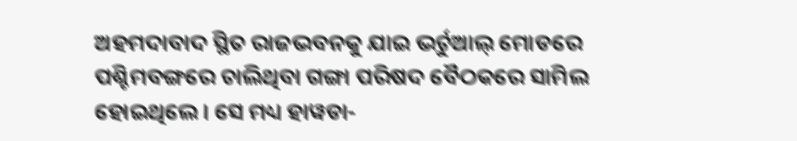ଅହମଦାବାଦ ସ୍ଥିତ ରାଜଭବନକୁ ଯାଇ ଭର୍ଚୁଆଲ୍ ମୋଡରେ ପଶ୍ଚିମବଙ୍ଗରେ ଚାଲିଥିବା ଗଙ୍ଗା ପରିଷଦ ବୈଠକରେ ସାମିଲ ହୋଇଥିଲେ । ସେ ମଧ୍ୟ ହାୱଡା-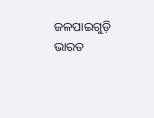ଜଳପାଇଗୁଡ଼ି ଭାରତ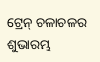ଟ୍ରେନ୍ ଚଳାଚଳର ଶୁଭାରମ୍ଭ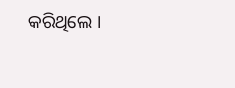କରିଥିଲେ ।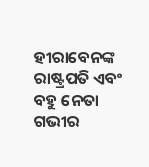ହୀରାବେନଙ୍କ ରାଷ୍ଟ୍ରପତି ଏବଂ ବହୁ ନେତା ଗଭୀର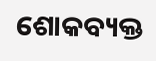ଶୋକବ୍ୟକ୍ତ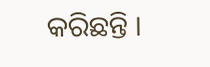କରିଛନ୍ତି ।